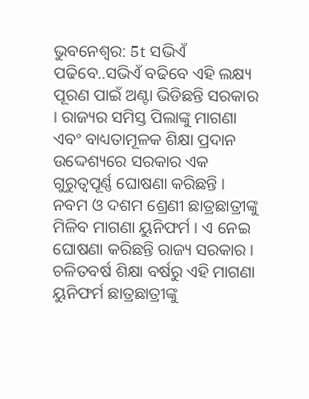ଭୁବନେଶ୍ୱର: 5t ସଭିଏଁ ପଢିବେ..ସଭିଏଁ ବଢିବେ ଏହି ଲକ୍ଷ୍ୟ ପୂରଣ ପାଇଁ ଅଣ୍ଟା ଭିଡିଛନ୍ତି ସରକାର । ରାଜ୍ୟର ସମିସ୍ତ ପିଲାଙ୍କୁ ମାଗଣା ଏବଂ ବାଧ୍ୟତାମୂଳକ ଶିକ୍ଷା ପ୍ରଦାନ ଉଦ୍ଦେଶ୍ୟରେ ସରକାର ଏକ ଗୁରୁତ୍ୱପୂର୍ଣ୍ଣ ଘୋଷଣା କରିଛନ୍ତି ।
ନବମ ଓ ଦଶମ ଶ୍ରେଣୀ ଛାତ୍ରଛାତ୍ରୀଙ୍କୁ ମିଳିବ ମାଗଣା ୟୁନିଫର୍ମ । ଏ ନେଇ ଘୋଷଣା କରିଛନ୍ତି ରାଜ୍ୟ ସରକାର । ଚଳିତବର୍ଷ ଶିକ୍ଷା ବର୍ଷରୁ ଏହି ମାଗଣା ୟୁନିଫର୍ମ ଛାତ୍ରଛାତ୍ରୀଙ୍କୁ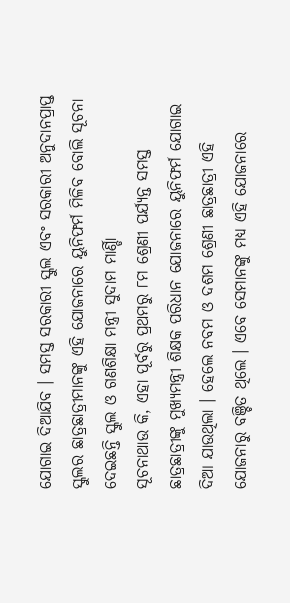ଯୋଗାଇ ଦିଆଯିବ । ସମସ୍ତ ସରକାରୀ ସ୍କୁଲ ଏବଂ ସରକାରୀ ଅନୁଦାନପ୍ରାପ୍ତ ସ୍କୁଲର ଛାତ୍ରଛାତ୍ରୀମାନଙ୍କୁ ଏହି ଯୋଜନାରେ ୟୁନିଫର୍ମ ମିଳିବ ବୋଲି ସୂଚନା ଦେଇଛନ୍ତି ସ୍କୁଲ ଓ ଗଣଶିକ୍ଷା ମନ୍ତ୍ରୀ ସୁଦାମ ମାର୍ଣ୍ଡିା
ସୂଚନାଥାଉ କି, ଏହା ପୂର୍ବରୁ ପ୍ରଥମରୁ ୮ମ ଶ୍ରେଣୀ ପର୍ଯ୍ୟନ୍ତ ସମସ୍ତ ଛାତ୍ରଛାତ୍ରୀଙ୍କୁ ମୁଖ୍ୟମନ୍ତ୍ରୀ ଶିକ୍ଷକ ପରିଧାନ ଯୋଜନାରେ ୟୁନିଫର୍ମ ଯୋଗାଇ ଦିଆ ଯାଉଥିଲା । ହେଲେ ନବମ ଓ ଦଶମ ଶ୍ରେଣୀ ଛାତ୍ରଛାତ୍ରୀ ଏହି ଯୋଜନାରୁ ବଞ୍ଚିତ ଥିଲେ । ଏବେ ସେମାନଙ୍କୁ ମଧ୍ୟ ଏହି ଯୋଜନାରେ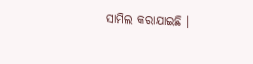ସାମିଲ କରାଯାଇଛି ।